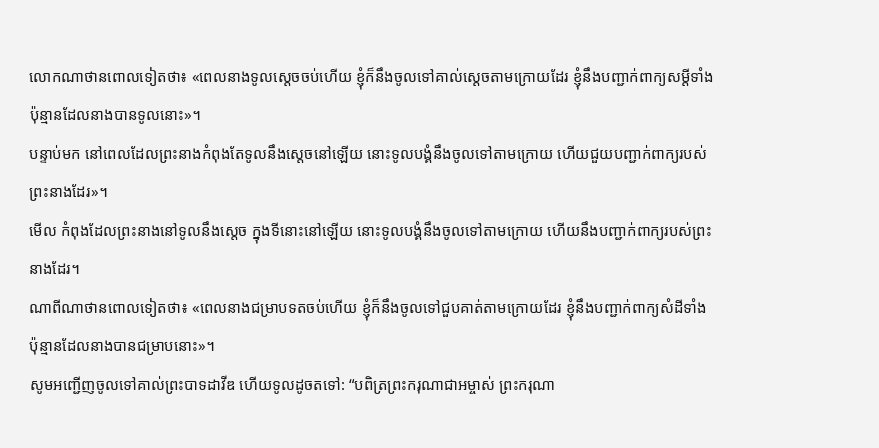លោកណាថានពោលទៀតថា៖ «ពេលនាងទូលស្ដេចចប់ហើយ ខ្ញុំក៏នឹងចូលទៅគាល់ស្ដេចតាមក្រោយដែរ ខ្ញុំនឹងបញ្ជាក់ពាក្យសម្ដីទាំងប៉ុន្មានដែលនាងបានទូលនោះ»។
បន្ទាប់មក នៅពេលដែលព្រះនាងកំពុងតែទូលនឹងស្តេចនៅឡើយ នោះទូលបង្គំនឹងចូលទៅតាមក្រោយ ហើយជួយបញ្ជាក់ពាក្យរបស់ព្រះនាងដែរ»។
មើល កំពុងដែលព្រះនាងនៅទូលនឹងស្តេច ក្នុងទីនោះនៅឡើយ នោះទូលបង្គំនឹងចូលទៅតាមក្រោយ ហើយនឹងបញ្ជាក់ពាក្យរបស់ព្រះនាងដែរ។
ណាពីណាថានពោលទៀតថា៖ «ពេលនាងជម្រាបទតចប់ហើយ ខ្ញុំក៏នឹងចូលទៅជួបគាត់តាមក្រោយដែរ ខ្ញុំនឹងបញ្ជាក់ពាក្យសំដីទាំងប៉ុន្មានដែលនាងបានជម្រាបនោះ»។
សូមអញ្ជើញចូលទៅគាល់ព្រះបាទដាវីឌ ហើយទូលដូចតទៅ: “បពិត្រព្រះករុណាជាអម្ចាស់ ព្រះករុណា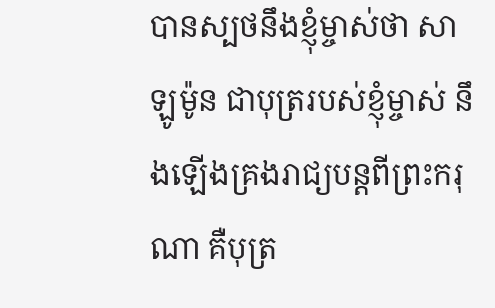បានស្បថនឹងខ្ញុំម្ចាស់ថា សាឡូម៉ូន ជាបុត្ររបស់ខ្ញុំម្ចាស់ នឹងឡើងគ្រងរាជ្យបន្តពីព្រះករុណា គឺបុត្រ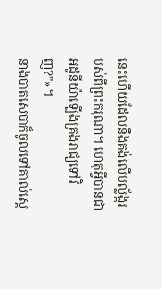នេះហើយដែលនឹងគង់លើបល្ល័ង្ករបស់ពីព្រះករុណា។ ហេតុអ្វីបានជាអដូនីយ៉ាឡើងគ្រងរាជ្យទៅវិញ?”»។
នាងបាតសេបាក៏ចូលទៅគាល់ស្ដេ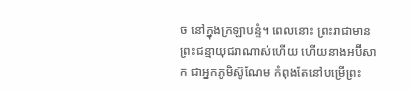ច នៅក្នុងក្រឡាបន្ទំ។ ពេលនោះ ព្រះរាជាមានព្រះជន្មាយុជរាណាស់ហើយ ហើយនាងអប៊ីសាក ជាអ្នកភូមិស៊ូណែម កំពុងតែនៅបម្រើព្រះ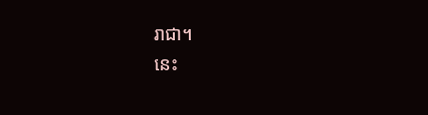រាជា។
នេះ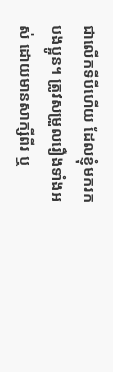ជាលើកទីបីហើយ ដែលខ្ញុំមករកបងប្អូន។ ត្រូវសម្រួលរឿងទាំងអស់ ដោយមានសាក្សីពីរ ឬ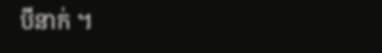បីនាក់ ។